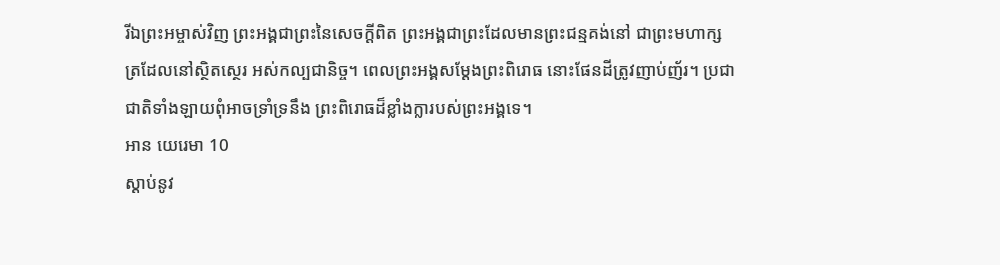រីឯព្រះអម្ចាស់វិញ ព្រះអង្គជាព្រះនៃសេចក្ដីពិត ព្រះអង្គជាព្រះដែលមានព្រះជន្មគង់នៅ ជាព្រះមហាក្សត្រដែលនៅស្ថិតស្ថេរ អស់កល្បជានិច្ច។ ពេលព្រះអង្គសម្តែងព្រះពិរោធ នោះផែនដីត្រូវញាប់ញ័រ។ ប្រជាជាតិទាំងឡាយពុំអាចទ្រាំទ្រនឹង ព្រះពិរោធដ៏ខ្លាំងក្លារបស់ព្រះអង្គទេ។
អាន យេរេមា 10
ស្ដាប់នូវ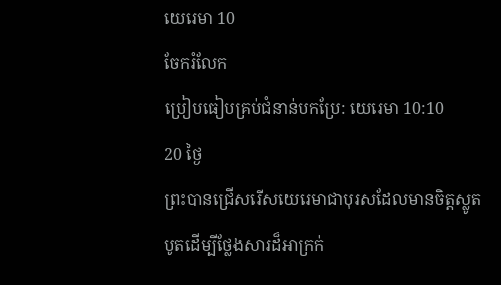យេរេមា 10
ចែករំលែក
ប្រៀបធៀបគ្រប់ជំនាន់បកប្រែ: យេរេមា 10:10
20 ថ្ងៃ
ព្រះបានជ្រើសរើសយេរេមាជាបុរសដែលមានចិត្តស្លូតបូតដើម្បីថ្លែងសារដ៏អាក្រក់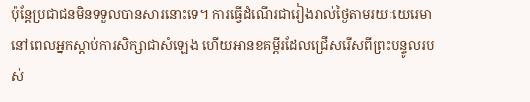ប៉ុន្តែប្រជាជនមិនទទួលបានសារនោះទេ។ ការធ្វើដំណើរជារៀងរាល់ថ្ងៃតាមរយៈយេរេមា នៅពេលអ្នកស្តាប់ការសិក្សាជាសំឡេង ហើយអានខគម្ពីរដែលជ្រើសរើសពីព្រះបន្ទូលរបស់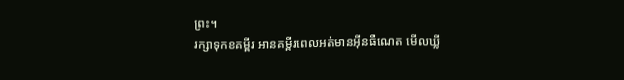ព្រះ។
រក្សាទុកខគម្ពីរ អានគម្ពីរពេលអត់មានអ៊ីនធឺណេត មើលឃ្លី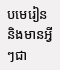បមេរៀន និងមានអ្វីៗជា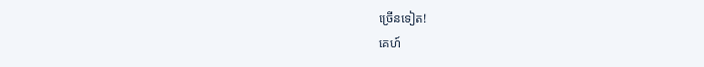ច្រើនទៀត!
គេហ៍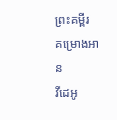ព្រះគម្ពីរ
គម្រោងអាន
វីដេអូ